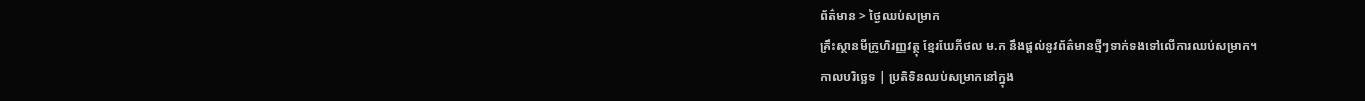ព័ត៌មាន > ថ្ងៃឈប់សម្រាក
គ្រឹះស្ថានមីក្រូហិរញ្ញវត្ថុ ខ្មែរឃែភីថល ម.ក នឹងផ្តល់នូវព័ត៌មានថ្មីៗទាក់ទងទៅលើការឈប់សម្រាក។
កាលបរិច្ឆេទ | ប្រតិទិនឈប់សម្រាកនៅក្នុង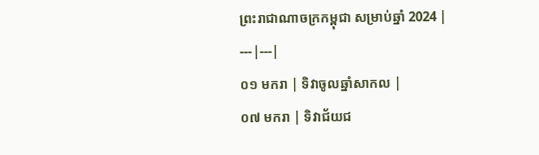ព្រះរាជាណាចក្រកម្ពុជា សម្រាប់ឆ្នាំ 2024 |
---|---|
០១ មករា | ទិវាចូលឆ្នាំសាកល |
០៧ មករា | ទិវាជ័យជ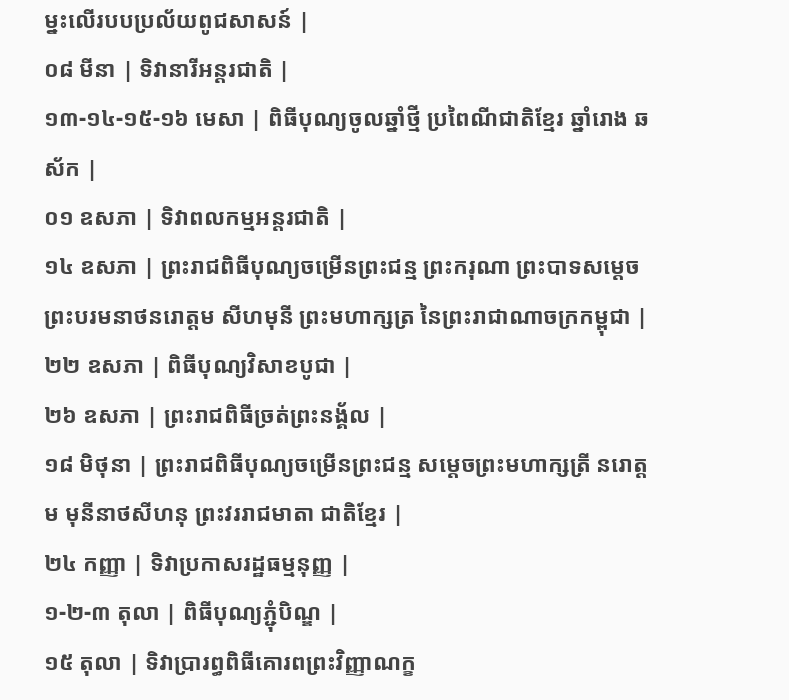ម្នះលើរបបប្រល័យពូជសាសន៍ |
០៨ មីនា | ទិវានារីអន្តរជាតិ |
១៣-១៤-១៥-១៦ មេសា | ពិធីបុណ្យចូលឆ្នាំថ្មី ប្រពៃណីជាតិខ្មែរ ឆ្នាំរោង ឆស័ក |
០១ ឧសភា | ទិវាពលកម្មអន្តរជាតិ |
១៤ ឧសភា | ព្រះរាជពិធីបុណ្យចម្រើនព្រះជន្ម ព្រះករុណា ព្រះបាទសម្តេចព្រះបរមនាថនរោត្តម សីហមុនី ព្រះមហាក្សត្រ នៃព្រះរាជាណាចក្រកម្ពុជា |
២២ ឧសភា | ពិធីបុណ្យវិសាខបូជា |
២៦ ឧសភា | ព្រះរាជពិធីច្រត់ព្រះនង្គ័ល |
១៨ មិថុនា | ព្រះរាជពិធីបុណ្យចម្រើនព្រះជន្ម សម្តេចព្រះមហាក្សត្រី នរោត្តម មុនីនាថសីហនុ ព្រះវររាជមាតា ជាតិខ្មែរ |
២៤ កញ្ញា | ទិវាប្រកាសរដ្ឋធម្មនុញ្ញ |
១-២-៣ តុលា | ពិធីបុណ្យភ្ជុំបិណ្ឌ |
១៥ តុលា | ទិវាប្រារព្ធពិធីគោរពព្រះវិញ្ញាណក្ខ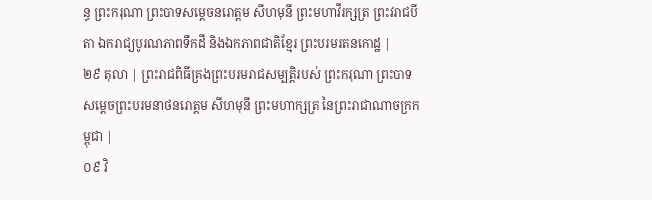ន្ធ ព្រះករុណា ព្រះបាទសម្តេចនរោត្តម សីហមុនី ព្រះមហាវីរក្សត្រ ព្រះវរាជបីតា ឯករាជ្យបូរណភាពទឹកដី និងឯកភាពជាតិខ្មែរ ព្រះបរមរតនកោដ្ឋ |
២៩ តុលា | ព្រះរាជពិធីគ្រងព្រះបរមរាជសម្បត្តិរបស់ ព្រះករុណា ព្រះបាទសម្តេចព្រះបរមនាថនរោត្តម សីហមុនី ព្រះមហាក្សត្រ នៃព្រះរាជាណាចក្រកម្ពុជា |
០៩ វិ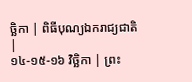ច្ឆិកា | ពិធីបុណ្យឯករាជ្យជាតិ |
១៤-១៥-១៦ វិច្ឆិកា | ព្រះ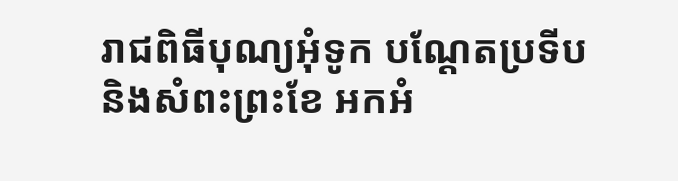រាជពិធីបុណ្យអុំទូក បណ្តែតប្រទីប និងសំពះព្រះខែ អកអំ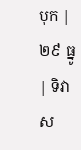បុក |
២៩ ធ្នូ | ទិវាស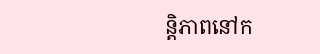ន្តិភាពនៅក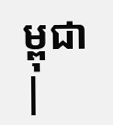ម្ពុជា |